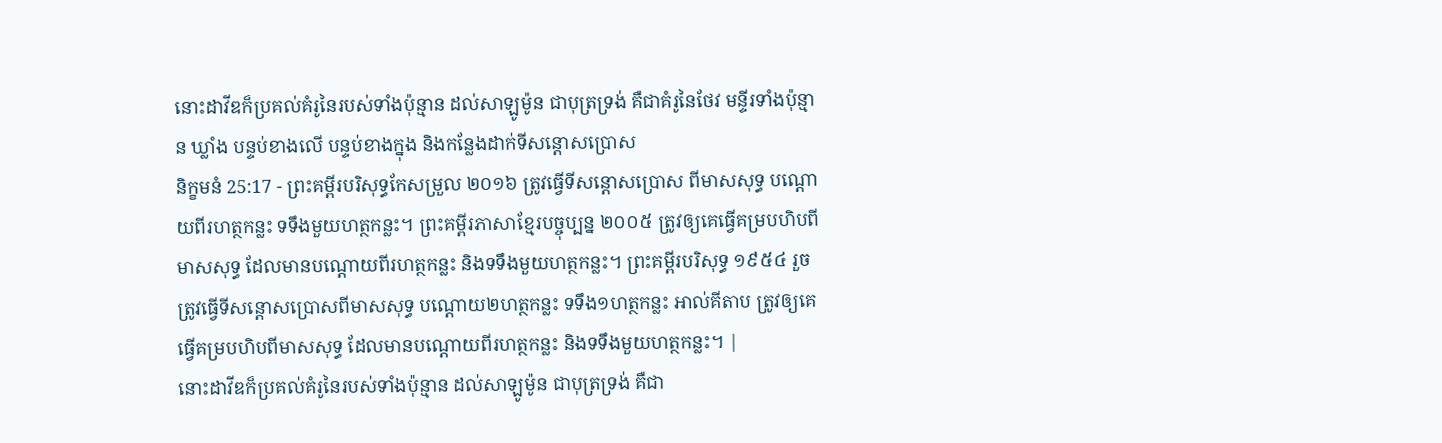នោះដាវីឌក៏ប្រគល់គំរូនៃរបស់ទាំងប៉ុន្មាន ដល់សាឡូម៉ូន ជាបុត្រទ្រង់ គឺជាគំរូនៃថែវ មន្ទីរទាំងប៉ុន្មាន ឃ្លាំង បន្ទប់ខាងលើ បន្ទប់ខាងក្នុង និងកន្លែងដាក់ទីសន្តោសប្រោស
និក្ខមនំ 25:17 - ព្រះគម្ពីរបរិសុទ្ធកែសម្រួល ២០១៦ ត្រូវធ្វើទីសន្តោសប្រោស ពីមាសសុទ្ធ បណ្តោយពីរហត្ថកន្លះ ទទឹងមួយហត្ថកន្លះ។ ព្រះគម្ពីរភាសាខ្មែរបច្ចុប្បន្ន ២០០៥ ត្រូវឲ្យគេធ្វើគម្របហិបពីមាសសុទ្ធ ដែលមានបណ្ដោយពីរហត្ថកន្លះ និងទទឹងមួយហត្ថកន្លះ។ ព្រះគម្ពីរបរិសុទ្ធ ១៩៥៤ រួចត្រូវធ្វើទីសន្តោសប្រោសពីមាសសុទ្ធ បណ្តោយ២ហត្ថកន្លះ ទទឹង១ហត្ថកន្លះ អាល់គីតាប ត្រូវឲ្យគេធ្វើគម្របហិបពីមាសសុទ្ធ ដែលមានបណ្តោយពីរហត្ថកន្លះ និងទទឹងមួយហត្ថកន្លះ។ |
នោះដាវីឌក៏ប្រគល់គំរូនៃរបស់ទាំងប៉ុន្មាន ដល់សាឡូម៉ូន ជាបុត្រទ្រង់ គឺជា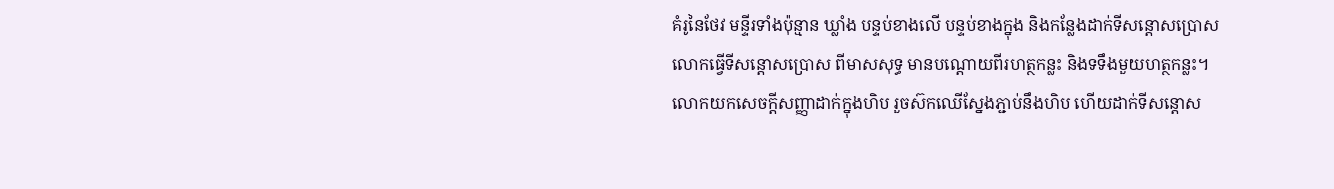គំរូនៃថែវ មន្ទីរទាំងប៉ុន្មាន ឃ្លាំង បន្ទប់ខាងលើ បន្ទប់ខាងក្នុង និងកន្លែងដាក់ទីសន្តោសប្រោស
លោកធ្វើទីសន្តោសប្រោស ពីមាសសុទ្ធ មានបណ្តោយពីរហត្ថកន្លះ និងទទឹងមួយហត្ថកន្លះ។
លោកយកសេចក្ដីសញ្ញាដាក់ក្នុងហិប រួចស៊កឈើស្នែងភ្ជាប់នឹងហិប ហើយដាក់ទីសន្តោស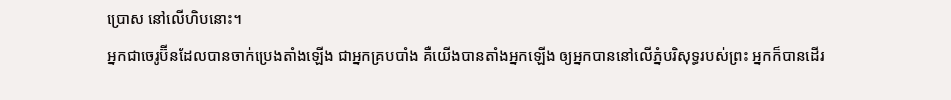ប្រោស នៅលើហិបនោះ។
អ្នកជាចេរូប៊ីនដែលបានចាក់ប្រេងតាំងឡើង ជាអ្នកគ្របបាំង គឺយើងបានតាំងអ្នកឡើង ឲ្យអ្នកបាននៅលើភ្នំបរិសុទ្ធរបស់ព្រះ អ្នកក៏បានដើរ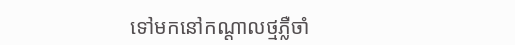ទៅមកនៅកណ្ដាលថ្មភ្លឺចាំ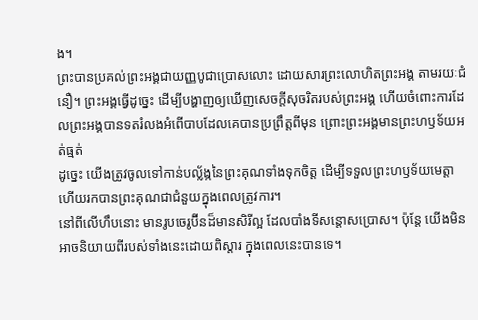ង។
ព្រះបានប្រគល់ព្រះអង្គជាយញ្ញបូជាប្រោសលោះ ដោយសារព្រះលោហិតព្រះអង្គ តាមរយៈជំនឿ។ ព្រះអង្គធ្វើដូច្នេះ ដើម្បីបង្ហាញឲ្យឃើញសេចក្តីសុចរិតរបស់ព្រះអង្គ ហើយចំពោះការដែលព្រះអង្គបានទតរំលងអំពើបាបដែលគេបានប្រព្រឹត្តពីមុន ព្រោះព្រះអង្គមានព្រះហឫទ័យអត់ធ្មត់
ដូច្នេះ យើងត្រូវចូលទៅកាន់បល្ល័ង្កនៃព្រះគុណទាំងទុកចិត្ត ដើម្បីទទួលព្រះហឫទ័យមេត្តា ហើយរកបានព្រះគុណជាជំនួយក្នុងពេលត្រូវការ។
នៅពីលើហឹបនោះ មានរូបចេរូប៊ីនដ៏មានសិរីល្អ ដែលបាំងទីសន្តោសប្រោស។ ប៉ុន្ដែ យើងមិនអាចនិយាយពីរបស់ទាំងនេះដោយពិស្តារ ក្នុងពេលនេះបានទេ។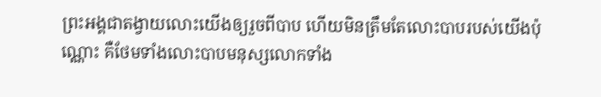ព្រះអង្គជាតង្វាយលោះយើងឲ្យរួចពីបាប ហើយមិនត្រឹមតែលោះបាបរបស់យើងប៉ុណ្ណោះ គឺថែមទាំងលោះបាបមនុស្សលោកទាំង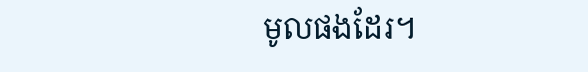មូលផងដែរ។